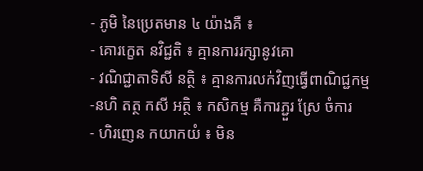- ភូមិ នៃប្រេតមាន ៤ យ៉ាងគឺ ៖
- គោរកេ្ខត នវិជ្ជតិ ៖ គ្មានការរក្សានូវគោ
- វណិជ្ជាតាទិសី នត្ថិ ៖ គ្មានការលក់វិញធើ្វពាណិជ្ជកម្ម
-នហិ តត្ថ កសី អត្ថិ ៖ កសិកម្ម គឺការភ្ជួរ ស្រែ ចំការ
- ហិរញេន កយាកយំ ៖ មិន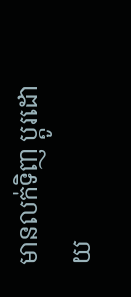មានលក់ទិញ ប្តូរដោយ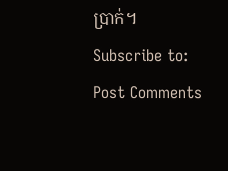បា្រក់។
Subscribe to:
Post Comments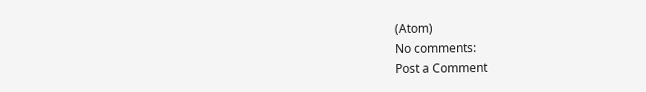(Atom)
No comments:
Post a Comment